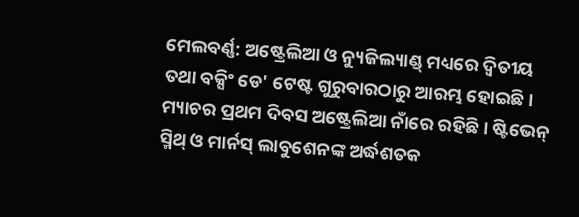ମେଲବର୍ଣ୍ଣ: ଅଷ୍ଟ୍ରେଲିଆ ଓ ନ୍ୟୁଜିଲ୍ୟାଣ୍ଡ୍ ମଧ୍ୟରେ ଦ୍ୱିତୀୟ ତଥା ବକ୍ସିଂ ଡେ' ଟେଷ୍ଟ ଗୁରୁବାରଠାରୁ ଆରମ୍ଭ ହୋଇଛି। ମ୍ୟାଚର ପ୍ରଥମ ଦିବସ ଅଷ୍ଟ୍ରେଲିଆ ନାଁରେ ରହିଛି। ଷ୍ଟିଭେନ୍ ସ୍ମିଥ୍ ଓ ମାର୍ନସ୍ ଲାବୁଶେନଙ୍କ ଅର୍ଦ୍ଧଶତକ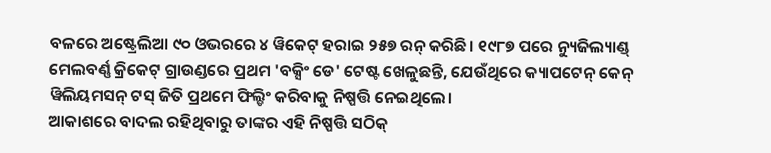ବଳରେ ଅଷ୍ଟ୍ରେଲିଆ ୯୦ ଓଭରରେ ୪ ୱିକେଟ୍ ହରାଇ ୨୫୭ ରନ୍ କରିଛି। ୧୯୮୭ ପରେ ନ୍ୟୁଜିଲ୍ୟାଣ୍ଡ୍ ମେଲବର୍ଣ୍ଣ କ୍ରିକେଟ୍ ଗ୍ରାଉଣ୍ଡରେ ପ୍ରଥମ 'ବକ୍ସିଂ ଡେ' ଟେଷ୍ଟ ଖେଳୁଛନ୍ତି, ଯେଉଁଥିରେ କ୍ୟାପଟେନ୍ କେନ୍ ୱିଲିୟମସନ୍ ଟସ୍ ଜିତି ପ୍ରଥମେ ଫିଲ୍ଡିଂ କରିବାକୁ ନିଷ୍ପତ୍ତି ନେଇଥିଲେ।
ଆକାଶରେ ବାଦଲ ରହିଥିବାରୁ ତାଙ୍କର ଏହି ନିଷ୍ପତ୍ତି ସଠିକ୍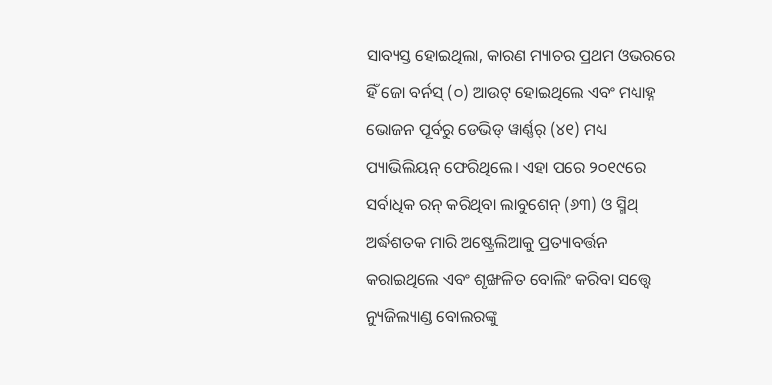ସାବ୍ୟସ୍ତ ହୋଇଥିଲା, କାରଣ ମ୍ୟାଚର ପ୍ରଥମ ଓଭରରେ ହିଁ ଜୋ ବର୍ନସ୍ (୦) ଆଉଟ୍ ହୋଇଥିଲେ ଏବଂ ମଧ୍ୟାହ୍ନ ଭୋଜନ ପୂର୍ବରୁ ଡେଭିଡ୍ ୱାର୍ଣ୍ଣର୍ (୪୧) ମଧ୍ୟ ପ୍ୟାଭିଲିୟନ୍ ଫେରିଥିଲେ। ଏହା ପରେ ୨୦୧୯ରେ ସର୍ବାଧିକ ରନ୍ କରିଥିବା ଲାବୁଶେନ୍ (୬୩) ଓ ସ୍ମିଥ୍ ଅର୍ଦ୍ଧଶତକ ମାରି ଅଷ୍ଟ୍ରେଲିଆକୁ ପ୍ରତ୍ୟାବର୍ତ୍ତନ କରାଇଥିଲେ ଏବଂ ଶୃଙ୍ଖଳିତ ବୋଲିଂ କରିବା ସତ୍ତ୍ୱେ ନ୍ୟୁଜିଲ୍ୟାଣ୍ଡ ବୋଲରଙ୍କୁ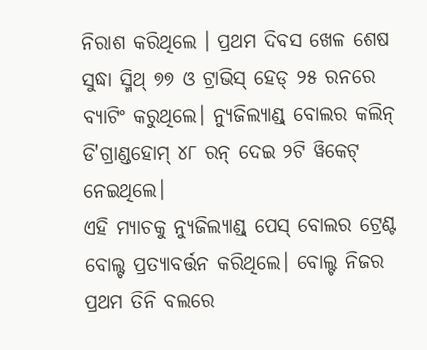ନିରାଶ କରିଥିଲେ । ପ୍ରଥମ ଦିବସ ଖେଳ ଶେଷ ସୁଦ୍ଧା ସ୍ମିଥ୍ ୭୭ ଓ ଟ୍ରାଭିସ୍ ହେଡ୍ ୨୫ ରନରେ ବ୍ୟାଟିଂ କରୁଥିଲେ। ନ୍ୟୁଜିଲ୍ୟାଣ୍ଡ୍ ବୋଲର କଲିନ୍ ଡି'ଗ୍ରାଣ୍ଡହୋମ୍ ୪୮ ରନ୍ ଦେଇ ୨ଟି ୱିକେଟ୍ ନେଇଥିଲେ।
ଏହି ମ୍ୟାଚକୁ ନ୍ୟୁଜିଲ୍ୟାଣ୍ଡ୍ ପେସ୍ ବୋଲର ଟ୍ରେଣ୍ଟ ବୋଲ୍ଟ ପ୍ରତ୍ୟାବର୍ତ୍ତନ କରିଥିଲେ। ବୋଲ୍ଟ ନିଜର ପ୍ରଥମ ତିନି ବଲରେ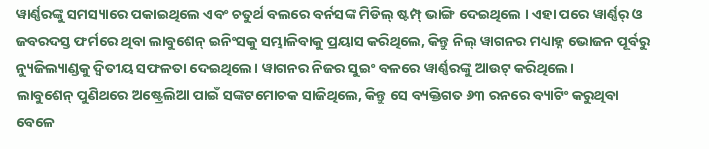ୱାର୍ଣ୍ଣରଙ୍କୁ ସମସ୍ୟାରେ ପକାଇଥିଲେ ଏବଂ ଚତୁର୍ଥ ବଲରେ ବର୍ନସଙ୍କ ମିଡିଲ୍ ଷ୍ଟମ୍ପ୍ ଭାଙ୍ଗି ଦେଇଥିଲେ । ଏହା ପରେ ୱାର୍ଣ୍ଣର୍ ଓ ଜବରଦସ୍ତ ଫର୍ମରେ ଥିବା ଲାବୁଶେନ୍ ଇନିଂସକୁ ସମ୍ଭାଳିବାକୁ ପ୍ରୟାସ କରିଥିଲେ, କିନ୍ତୁ ନିଲ୍ ୱାଗନର ମଧ୍ୟାହ୍ନ ଭୋଜନ ପୂର୍ବରୁ ନ୍ୟୁଜିଲ୍ୟାଣ୍ଡକୁ ଦ୍ୱିତୀୟ ସଫଳତା ଦେଇଥିଲେ। ୱାଗନର ନିଜର ସୁଇଂ ବଳରେ ୱାର୍ଣ୍ଣରଙ୍କୁ ଆଉଟ୍ କରିଥିଲେ।
ଲାବୁଶେନ୍ ପୁଣିଥରେ ଅଷ୍ଟ୍ରେଲିଆ ପାଇଁ ସଙ୍କଟମୋଚକ ସାଜିଥିଲେ, କିନ୍ତୁ ସେ ବ୍ୟକ୍ତିଗତ ୬୩ ରନରେ ବ୍ୟାଟିଂ କରୁଥିବା ବେଳେ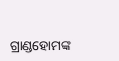ଗ୍ରାଣ୍ଡହୋମଙ୍କ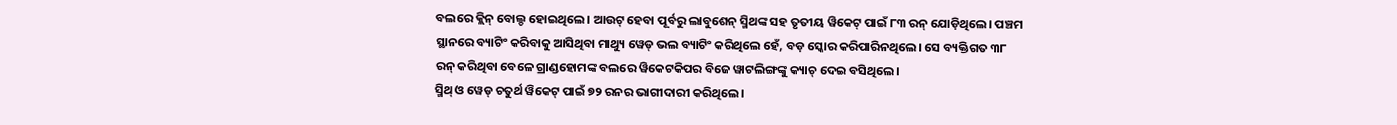ବଲରେ କ୍ଲିନ୍ ବୋଲ୍ଡ ହୋଇଥିଲେ। ଆଉଟ୍ ହେବା ପୂର୍ବରୁ ଲାବୁଶେନ୍ ସ୍ମିଥଙ୍କ ସହ ତୃତୀୟ ୱିକେଟ୍ ପାଇଁ ୮୩ ରନ୍ ଯୋଡ଼ିଥିଲେ। ପଞ୍ଚମ ସ୍ଥାନରେ ବ୍ୟାଟିଂ କରିବାକୁ ଆସିଥିବା ମାଥ୍ୟୁ ୱେଡ୍ ଭଲ ବ୍ୟାଟିଂ କରିଥିଲେ ହେଁ, ବଡ଼ ସ୍କୋର କରିପାରିନଥିଲେ। ସେ ବ୍ୟକ୍ତିଗତ ୩୮ ରନ୍ କରିଥିବା ବେଳେ ଗ୍ରାଣ୍ଡହୋମଙ୍କ ବଲରେ ୱିକେଟକିପର ବିଜେ ୱାଟଲିଙ୍ଗଙ୍କୁ କ୍ୟାଚ୍ ଦେଇ ବସିଥିଲେ।
ସ୍ମିଥ୍ ଓ ୱେଡ୍ ଚତୁର୍ଥ ୱିକେଟ୍ ପାଇଁ ୭୨ ରନର ଭାଗୀଦାରୀ କରିଥିଲେ।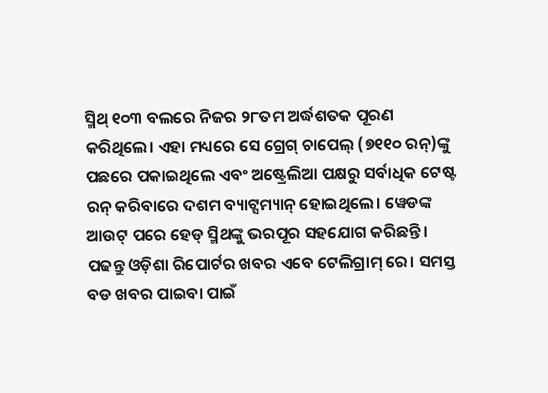ସ୍ମିଥ୍ ୧୦୩ ବଲରେ ନିଜର ୨୮ତମ ଅର୍ଦ୍ଧଶତକ ପୂରଣ କରିଥିଲେ। ଏହା ମଧ୍ୟରେ ସେ ଗ୍ରେଗ୍ ଚାପେଲ୍ (୭୧୧୦ ରନ୍)ଙ୍କୁ ପଛରେ ପକାଇଥିଲେ ଏବଂ ଅଷ୍ଟ୍ରେଲିଆ ପକ୍ଷରୁ ସର୍ବାଧିକ ଟେଷ୍ଟ ରନ୍ କରିବାରେ ଦଶମ ବ୍ୟାଟ୍ସମ୍ୟାନ୍ ହୋଇଥିଲେ। ୱେଡଙ୍କ ଆଉଟ୍ ପରେ ହେଡ୍ ସ୍ମିଥଙ୍କୁ ଭରପୂର ସହଯୋଗ କରିଛନ୍ତି।
ପଢନ୍ତୁ ଓଡ଼ିଶା ରିପୋର୍ଟର ଖବର ଏବେ ଟେଲିଗ୍ରାମ୍ ରେ। ସମସ୍ତ ବଡ ଖବର ପାଇବା ପାଇଁ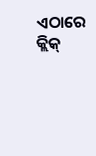ଏଠାରେ କ୍ଲିକ୍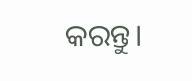କରନ୍ତୁ।